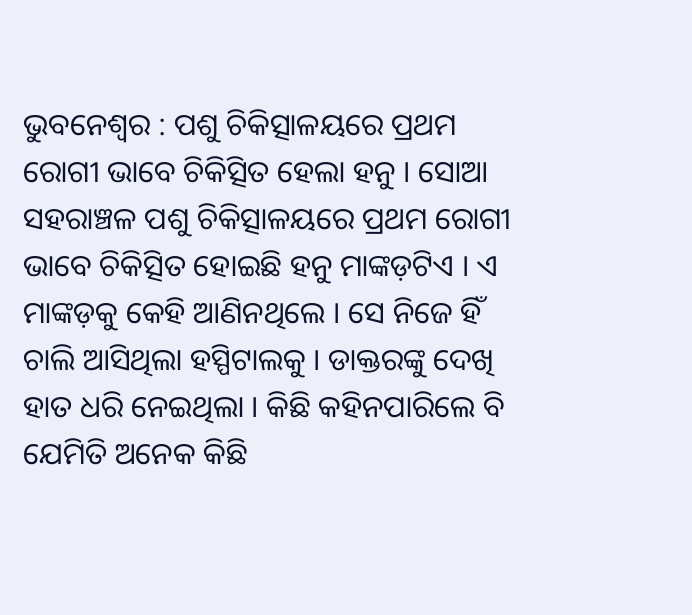ଭୁବନେଶ୍ୱର : ପଶୁ ଚିକିତ୍ସାଳୟରେ ପ୍ରଥମ ରୋଗୀ ଭାବେ ଚିକିତ୍ସିତ ହେଲା ହନୁ । ସୋଆ ସହରାଞ୍ଚଳ ପଶୁ ଚିକିତ୍ସାଳୟରେ ପ୍ରଥମ ରୋଗୀ ଭାବେ ଚିକିତ୍ସିତ ହୋଇଛି ହନୁ ମାଙ୍କଡ଼ଟିଏ । ଏ ମାଙ୍କଡ଼କୁ କେହି ଆଣିନଥିଲେ । ସେ ନିଜେ ହିଁ ଚାଲି ଆସିଥିଲା ହସ୍ପିଟାଲକୁ । ଡାକ୍ତରଙ୍କୁ ଦେଖି ହାତ ଧରି ନେଇଥିଲା । କିଛି କହିନପାରିଲେ ବି ଯେମିତି ଅନେକ କିଛି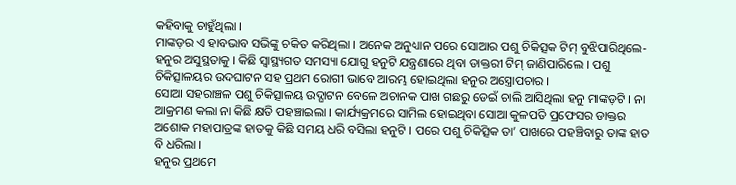କହିବାକୁ ଚାହୁଁଥିଲା ।
ମାଙ୍କଡ଼ର ଏ ହାବଭାବ ସଭିଙ୍କୁ ଚକିତ କରିଥିଲା । ଅନେକ ଅନୁଧ୍ୟାନ ପରେ ସୋଆର ପଶୁ ଚିକିତ୍ସକ ଟିମ୍ ବୁଝିପାରିଥିଲେ- ହନୁର ଅସୁସ୍ଥତାକୁ । କିଛି ସ୍ୱାସ୍ଥ୍ୟଗତ ସମସ୍ୟା ଯୋଗୁ ହନୁଟି ଯନ୍ତ୍ରଣାରେ ଥିବା ଡାକ୍ତରୀ ଟିମ୍ ଜାଣିପାରିଲେ । ପଶୁ ଚିକିତ୍ସାଳୟର ଉଦଘାଟନ ସହ ପ୍ରଥମ ରୋଗୀ ଭାବେ ଆରମ୍ଭ ହୋଇଥିଲା ହନୁର ଅସ୍ତ୍ରୋପଚାର ।
ସୋଆ ସହରାଞ୍ଚଳ ପଶୁ ଚିକିତ୍ସାଳୟ ଉଦ୍ଘାଟନ ବେଳେ ଅଚାନକ ପାଖ ଗଛରୁ ଡେଇଁ ଚାଲି ଆସିଥିଲା ହନୁ ମାଙ୍କଡ଼ଟି । ନା ଆକ୍ରମଣ କଲା ନା କିଛି କ୍ଷତି ପହଞ୍ଚାଇଲା । କାର୍ଯ୍ୟକ୍ରମରେ ସାମିଲ ହୋଇଥିବା ସୋଆ କୁଳପତି ପ୍ରଫେସର ଡାକ୍ତର ଅଶୋକ ମହାପାତ୍ରଙ୍କ ହାତକୁ କିଛି ସମୟ ଧରି ବସିଲା ହନୁଟି । ପରେ ପଶୁ ଚିକିତ୍ସିକ ତା’ ପାଖରେ ପହଞ୍ଚିବାରୁ ତାଙ୍କ ହାତ ବି ଧରିଲା ।
ହନୁର ପ୍ରଥମେ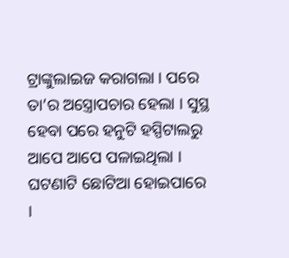ଟ୍ରାଙ୍କୁଲାଇଜ କରାଗଲା । ପରେ ତା’ର ଅସ୍ତ୍ରୋପଚାର ହେଲା । ସୁସ୍ଥ ହେବା ପରେ ହନୁଟି ହସ୍ପିଟାଲରୁ ଆପେ ଆପେ ପଳାଇଥିଲା ।
ଘଟଣାଟି ଛୋଟିଆ ହୋଇପାରେ ।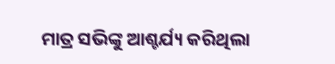ମାତ୍ର ସଭିଙ୍କୁ ଆଶ୍ଚର୍ଯ୍ୟ କରିଥିଲା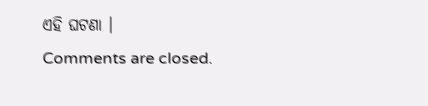ଏହି ଘଟଣା ।
Comments are closed.